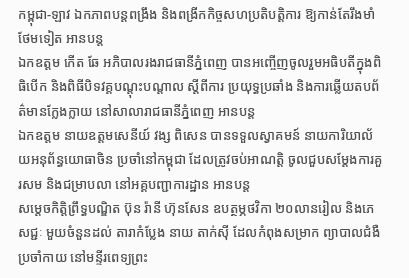កម្ពុជា-ឡាវ ឯកភាពបន្តពង្រឹង និងពង្រីកកិច្ចសហប្រតិបត្តិការ ឱ្យកាន់តែរឹងមាំថែមទៀត អានបន្ត
ឯកឧត្តម កើត ឆែ អភិបាលរងរាជធានីភ្នំពេញ បានអញ្ចើញចូលរួមអធិបតីក្នុងពិធិបើក និងពិធីបិទវគ្គបណ្តុះបណ្តាល ស្តីពីការ ប្រយុទ្ធប្រឆាំង និងការឆ្លើយតបព័ត៌មានក្លែងក្លាយ នៅសាលារាជធានីភ្នំពេញ អានបន្ត
ឯកឧត្តម នាយឧត្តមសេនីយ៍ វង្ស ពិសេន បានទទួលស្វាគមន៍ នាយការិយាល័យអនុព័ន្ធយោធាចិន ប្រចាំនៅកម្ពុជា ដែលត្រូវចប់អាណត្តិ ចូលជួបសម្ដែងការគួរសម និងជម្រាបលា នៅអគ្គបញ្ជាការដ្ឋាន អានបន្ត
សម្តេចកិត្តិព្រឹទ្ធបណ្ឌិត ប៊ុន រ៉ានី ហ៊ុនសែន ឧបត្ថម្ភថវិកា ២០លានរៀល និងភេសជ្ជៈ មួយចំនួនដល់ តារាកំប្លែង នាយ តាក់ស៊ី ដែលកំពុងសម្រាក ព្យាបាលជំងឺប្រចាំកាយ នៅមន្ទីរពេទ្យព្រះ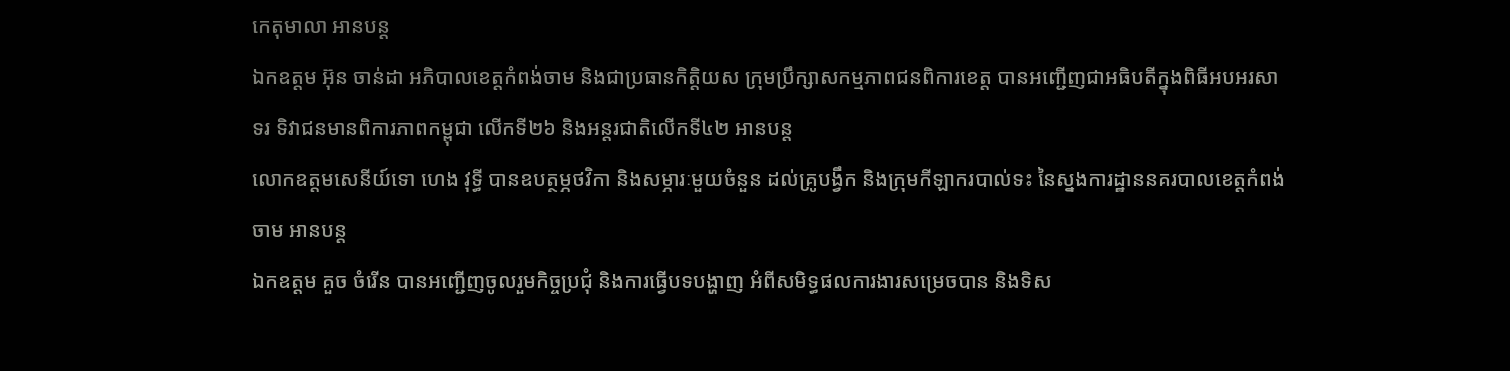កេតុមាលា អានបន្ត
ឯកឧត្តម អ៊ុន ចាន់ដា អភិបាលខេត្តកំពង់ចាម និងជាប្រធានកិត្តិយស ក្រុមប្រឹក្សាសកម្មភាពជនពិការខេត្ត បានអញ្ជើញជាអធិបតីក្នុងពិធីអបអរសាទរ ទិវាជនមានពិការភាពកម្ពុជា លើកទី២៦ និងអន្តរជាតិលើកទី៤២ អានបន្ត
លោកឧត្តមសេនីយ៍ទោ ហេង វុទ្ធី បានឧបត្ថម្ភថវិកា និងសម្ភារៈមួយចំនួន ដល់គ្រូបង្វឹក និងក្រុមកីឡាករបាល់ទះ នៃស្នងការដ្ឋាននគរបាលខេត្តកំពង់ចាម អានបន្ត
ឯកឧត្តម គួច ចំរើន បានអញ្ជើញចូលរួមកិច្ចប្រជុំ និងការធ្វើបទបង្ហាញ អំពីសមិទ្ធផលការងារសម្រេចបាន និងទិស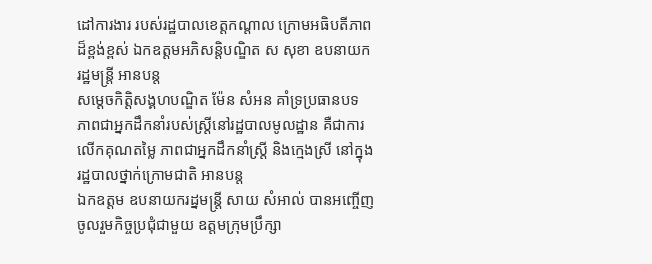ដៅការងារ របស់រដ្ឋបាលខេត្តកណ្ដាល ក្រោមអធិបតីភាពដ៏ខ្ពង់ខ្ពស់ ឯកឧត្តមអភិសន្តិបណ្ឌិត ស សុខា ឧបនាយករដ្ឋមន្ត្រី អានបន្ត
សម្តេចកិត្តិសង្គហបណ្ឌិត ម៉ែន សំអន គាំទ្រប្រធានបទ ភាពជាអ្នកដឹកនាំរបស់ស្ត្រីនៅរដ្ឋបាលមូលដ្ឋាន គឺជាការលើកគុណតម្លៃ ភាពជាអ្នកដឹកនាំស្ត្រី និងក្មេងស្រី នៅក្នុងរដ្ឋបាលថ្នាក់ក្រោមជាតិ អានបន្ត
ឯកឧត្តម ឧបនាយករដ្នមន្ត្រី សាយ សំអាល់ បានអញ្ចើញចូលរួមកិច្ចប្រជុំជាមួយ ឧត្តមក្រុមប្រឹក្សា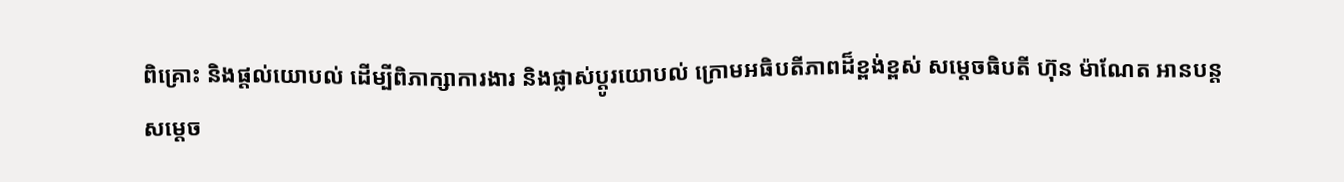ពិគ្រោះ និងផ្តល់យោបល់ ដេីម្បីពិភាក្សាការងារ និងផ្លាស់ប្តូរយោបល់ ក្រោមអធិបតីភាពដ៏ខ្ពង់ខ្ពស់ សម្ដេចធិបតី ហ៊ុន ម៉ាណែត អានបន្ត
សម្ដេច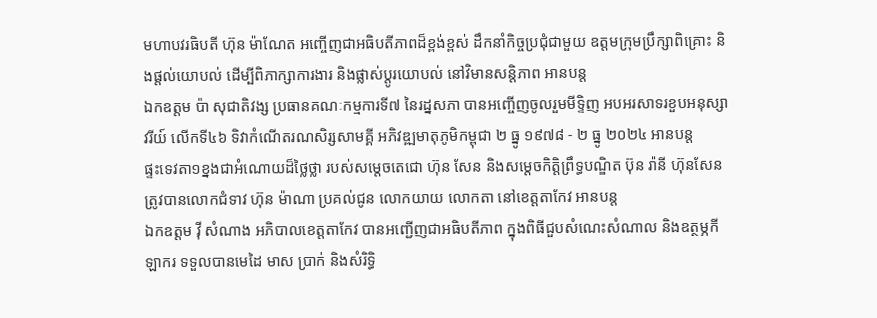មហាបវរធិបតី ហ៊ុន ម៉ាណែត អញ្ចើញជាអធិបតីភាពដ៏ខ្ពង់ខ្ពស់ ដឹកនាំកិច្ចប្រជុំជាមួយ ឧត្តមក្រុមប្រឹក្សាពិគ្រោះ និងផ្តល់យោបល់ ដេីម្បីពិភាក្សាការងារ និងផ្លាស់ប្តូរយោបល់ នៅវិមានសន្តិភាព អានបន្ត
ឯកឧត្តម ប៉ា សុជាតិវង្ស ប្រធានគណៈកម្មការទី៧ នៃរដ្នសភា បានអញ្ចើញចូលរួមមីទ្ទិញ អបអរសាទរខួបអនុស្សាវរីយ៍ លើកទី៤៦ ទិវាកំណើតរណសិរ្សសាមគ្គី អភិវឌ្ឍមាតុភូមិកម្ពុជា ២ ធ្នូ ១៩៧៨ - ២ ធ្នូ ២០២៤ អានបន្ត
ផ្ទះទេវតា១ខ្នងជាអំណោយដ៏ថ្លៃថ្លា របស់សម្តេចតេជោ ហ៊ុន សែន និងសម្តេចកិត្តិព្រឹទ្ធបណ្ឌិត ប៊ុន រ៉ានី ហ៊ុនសែន ត្រូវបានលោកជំទាវ ហ៊ុន ម៉ាណា ប្រគល់ជូន លោកយាយ លោកតា នៅខេត្តតាកែវ អានបន្ត
ឯកឧត្តម វ៉ី សំណាង អភិបាលខេត្តតាកែវ បានអញ្ជើញជាអធិបតីភាព ក្នុងពិធីជួបសំណេះសំណាល និងឧត្ថម្ភកីឡាករ ទទួលបានមេដៃ មាស ប្រាក់ និងសំរិទ្ធិ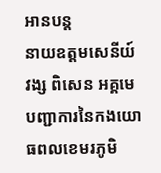អានបន្ត
នាយឧត្តមសេនីយ៍ វង្ស ពិសេន អគ្គមេបញ្ជាការនៃកងយោធពលខេមរភូមិ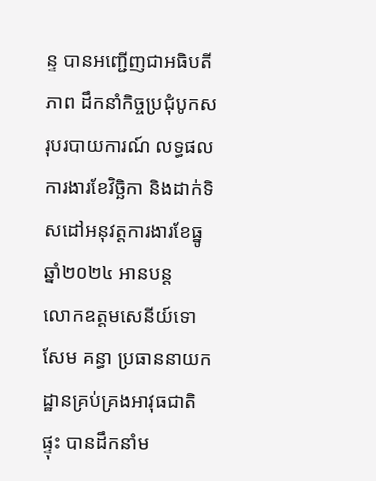ន្ទ បានអញ្ជើញជាអធិបតីភាព ដឹកនាំកិច្ចប្រជុំបូកសរុបរបាយការណ៍ លទ្ធផលការងារខែវិច្ឆិកា និងដាក់ទិសដៅអនុវត្តការងារខែធ្នូ ឆ្នាំ២០២៤ អានបន្ត
លោកឧត្តមសេនីយ៍ទោ សែម គន្ធា ប្រធាននាយកដ្ឋានគ្រប់គ្រងអាវុធជាតិផ្ទុះ បានដឹកនាំម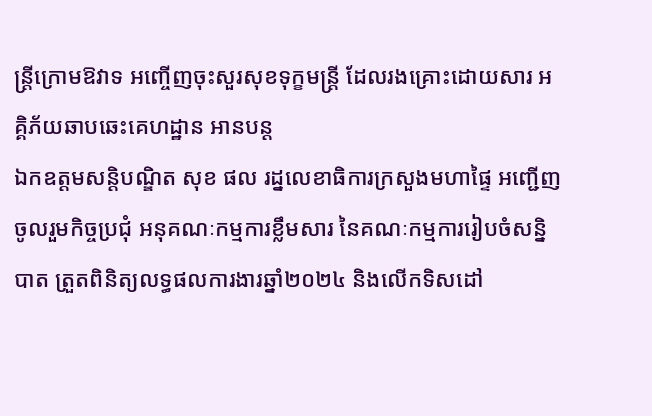ន្រ្តីក្រោមឱវាទ អញ្ចើញចុះសួរសុខទុក្ខមន្រ្តី ដែលរងគ្រោះដោយសារ អគ្គិភ័យឆាបឆេះគេហដ្ឋាន អានបន្ត
ឯកឧត្ដមសន្តិបណ្ឌិត សុខ ផល រដ្នលេខាធិការក្រសួងមហាផ្ទៃ អញ្ជើញចូលរួមកិច្ចប្រជុំ អនុគណៈកម្មការខ្លឹមសារ នៃគណៈកម្មការរៀបចំសន្និបាត ត្រួតពិនិត្យលទ្ធផលការងារឆ្នាំ២០២៤ និងលើកទិសដៅ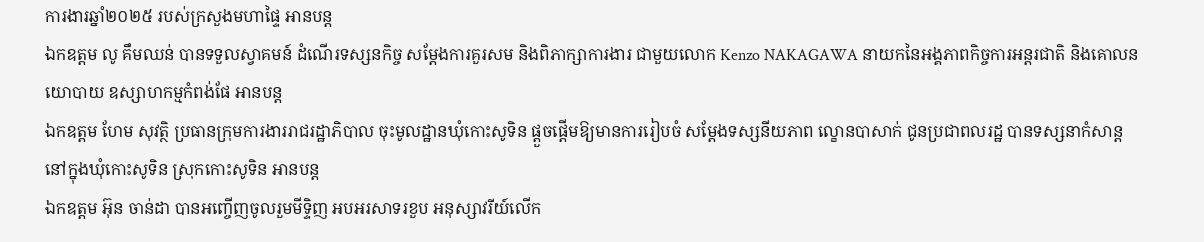ការងារឆ្នាំ២០២៥ របស់ក្រសួងមហាផ្ទៃ អានបន្ត
ឯកឧត្តម លូ គឹមឈន់ បានទទួលស្វាគមន៍ ដំណើរទស្សនកិច្ច សម្តែងការគួរសម និងពិភាក្សាការងារ ជាមួយលោក Kenzo NAKAGAWA នាយកនៃអង្គភាពកិច្ចការអន្តរជាតិ និងគោលនយោបាយ ឧស្សាហកម្មកំពង់ផែ អានបន្ត
ឯកឧត្តម ហែម សុវត្ថិ ប្រធានក្រុមការងាររាជរដ្ឋាភិបាល ចុះមូលដ្ឋានឃុំកោះសូទិន ផ្ដួចផ្ដើមឱ្យមានការរៀបចំ សម្ដែងទស្សនីយភាព ល្ខោនបាសាក់ ជូនប្រជាពលរដ្ឋ បានទស្សនាកំសាន្ត នៅក្នុងឃុំកោះសូទិន ស្រុកកោះសូទិន អានបន្ត
ឯកឧត្តម អ៊ុន ចាន់ដា បានអញ្ចើញចូលរួមមីទ្ទិញ អបអរសាទរខួប អនុស្សាវរីយ៍លើក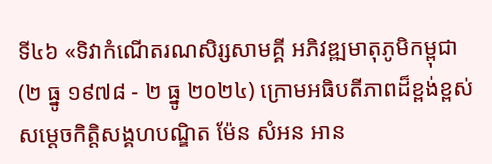ទី៤៦ «ទិវាកំណើតរណសិរ្សសាមគ្គី អភិវឌ្ឍមាតុភូមិកម្ពុជា (២ ធ្នូ ១៩៧៨ - ២ ធ្នូ ២០២៤) ក្រោមអធិបតីភាពដ៏ខ្ពង់ខ្ពស់ សម្តេចកិត្តិសង្គហបណ្ឌិត ម៉ែន សំអន អាន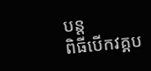បន្ត
ពិធីបើកវគ្គប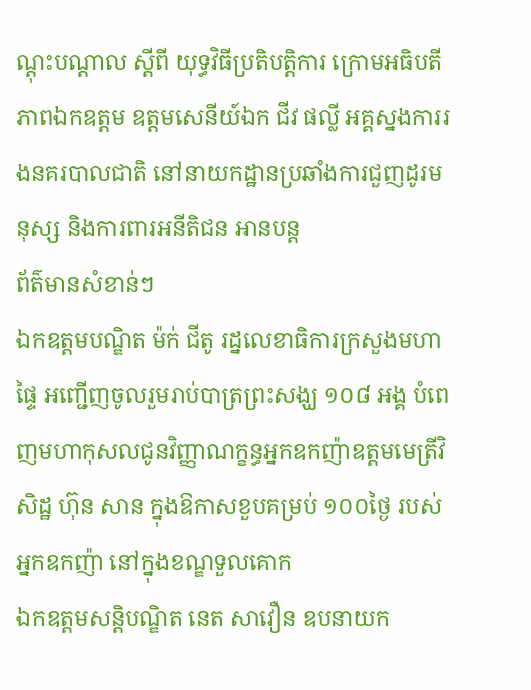ណ្តុះបណ្តាល ស្តីពី យុទ្ធវិធីប្រតិបត្តិការ ក្រោមអធិបតីភាពឯកឧត្តម ឧត្តមសេនីយ៍ឯក ជីវ ផល្លី អគ្គស្នងការរងនគរបាលជាតិ នៅនាយកដ្ឋានប្រឆាំងការជួញដូរមនុស្ស និងការពារអនីតិជន អានបន្ត
ព័ត៌មានសំខាន់ៗ
ឯកឧត្តមបណ្ឌិត ម៉ក់ ជីតូ រដ្នលេខាធិការក្រសួងមហាផ្ទៃ អញ្ជើញចូលរួមរាប់បាត្រព្រះសង្ឃ ១០៨ អង្គ បំពេញមហាកុសលជូនវិញ្ញាណក្ខន្ធអ្នកឧកញ៉ាឧត្តមមេត្រីវិសិដ្ឋ ហ៊ុន សាន ក្នុងឱកាសខួបគម្រប់ ១០០ថ្ងៃ របស់អ្នកឧកញ៉ា នៅក្នុងខណ្ឌទួលគោក
ឯកឧត្តមសន្តិបណ្ឌិត នេត សាវឿន ឧបនាយក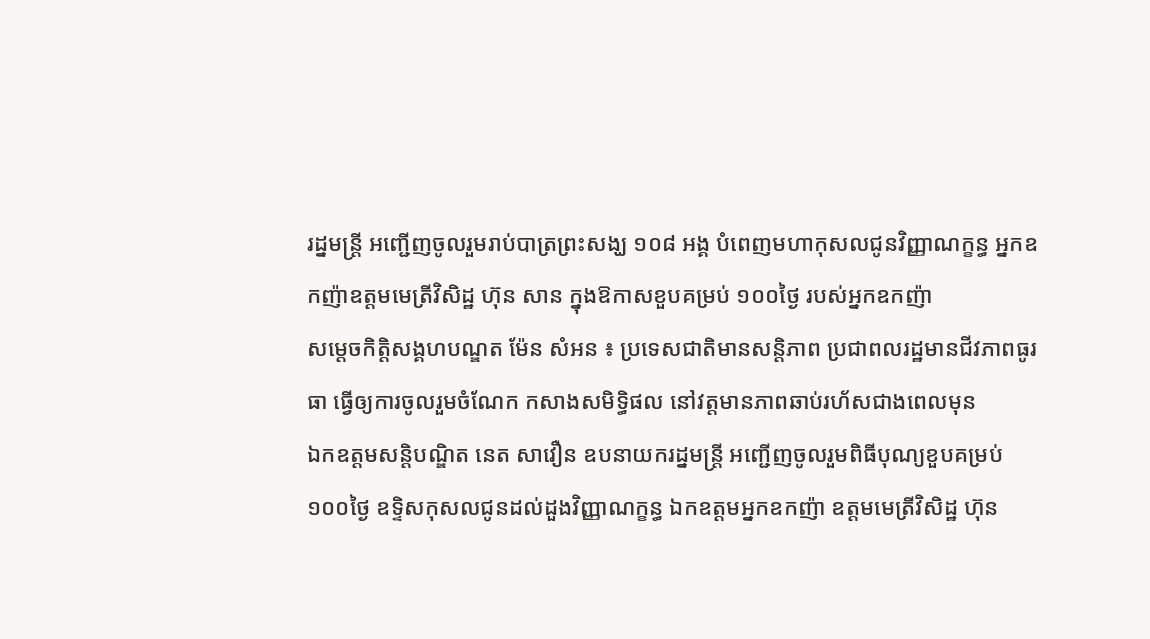រដ្នមន្ត្រី អញ្ជើញចូលរួមរាប់បាត្រព្រះសង្ឃ ១០៨ អង្គ បំពេញមហាកុសលជូនវិញ្ញាណក្ខន្ធ អ្នកឧកញ៉ាឧត្តមមេត្រីវិសិដ្ឋ ហ៊ុន សាន ក្នុងឱកាសខួបគម្រប់ ១០០ថ្ងៃ របស់អ្នកឧកញ៉ា
សម្តេចកិត្តិសង្គហបណ្ឌត ម៉ែន សំអន ៖ ប្រទេសជាតិមានសន្តិភាព ប្រជាពលរដ្ឋមានជីវភាពធូរធា ធ្វើឲ្យការចូលរួមចំណែក កសាងសមិទ្ធិផល នៅវត្តមានភាពឆាប់រហ័សជាងពេលមុន
ឯកឧត្តមសន្តិបណ្ឌិត នេត សាវឿន ឧបនាយករដ្នមន្ត្រី អញ្ជើញចូលរួមពិធីបុណ្យខួបគម្រប់ ១០០ថ្ងៃ ឧទ្ទិសកុសលជូនដល់ដួងវិញ្ញាណក្ខន្ធ ឯកឧត្តមអ្នកឧកញ៉ា ឧត្តមមេត្រីវិសិដ្ឋ ហ៊ុន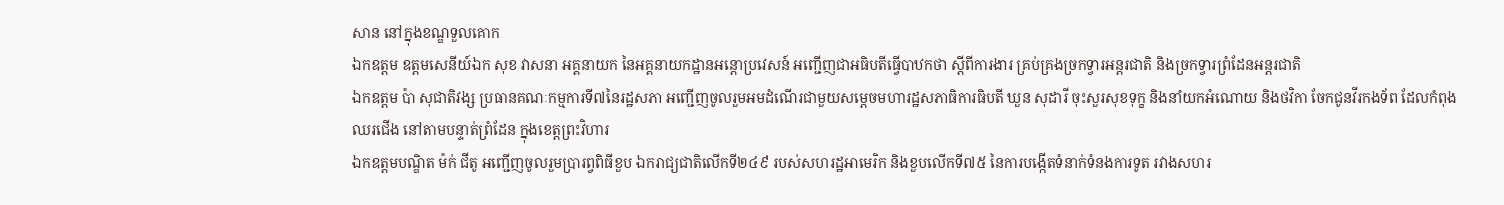សាន នៅក្នុងខណ្ឌទួលគោក
ឯកឧត្តម ឧត្តមសេនីយ៍ឯក សុខ វាសនា អគ្គនាយក នៃអគ្គនាយកដ្ឋានអន្តោប្រវេសន៍ អញ្ជើញជាអធិបតីធ្វើបាឋកថា ស្ដីពីការងារ គ្រប់គ្រងច្រកទ្វារអន្តរជាតិ និងច្រកទ្វារព្រំដែនអន្តរជាតិ
ឯកឧត្តម ប៉ា សុជាតិវង្ស ប្រធានគណៈកម្មការទី៧នៃរដ្ឋសភា អញ្ជើញចូលរួមអមដំណើរជាមួយសម្តេចមហារដ្ឋសភាធិការធិបតី ឃួន សុដារី ចុះសួរសុខទុក្ខ និងនាំយកអំណោយ និងថវិកា ចែកជូនវីរកងទ័ព ដែលកំពុងឈរជើង នៅតាមបន្ទាត់ព្រំដែន ក្នុងខេត្តព្រះវិហារ
ឯកឧត្តមបណ្ឌិត ម៉ក់ ជីតូ អញ្ជើញចូលរួមប្រារព្វពិធីខួប ឯករាជ្យជាតិលើកទី២៤៩ របស់សហរដ្ឋអាមេរិក និងខួបលើកទី៧៥ នៃការបង្កើតទំនាក់ទំនងការទូត រវាងសហរ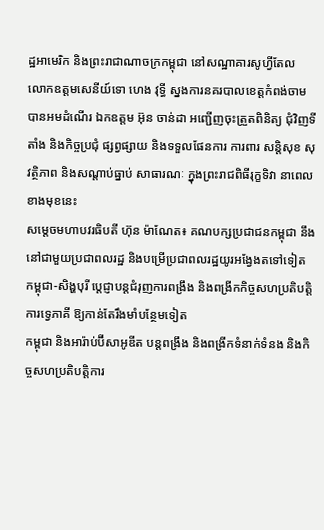ដ្ឋអាមេរិក និងព្រះរាជាណាចក្រកម្ពុជា នៅសណ្ឋាគារសូហ្វីតែល
លោកឧត្តមសេនីយ៍ទោ ហេង វុទ្ធី ស្នងការនគរបាលខេត្តកំពង់ចាម បានអមដំណើរ ឯកឧត្តម អ៊ុន ចាន់ដា អញ្ជើញចុះត្រួតពិនិត្យ ជុំវិញទីតាំង និងកិច្ចប្រជុំ ផ្សព្វផ្សាយ និងទទួលផែនការ ការពារ សន្តិសុខ សុវត្ថិភាព និងសណ្តាប់ធ្នាប់ សាធារណៈ ក្នុងព្រះរាជពិធីរុក្ខទិវា នាពេលខាងមុខនេះ
សម្តេចមហាបវរធិបតី ហ៊ុន ម៉ាណែត៖ គណបក្សប្រជាជនកម្ពុជា នឹងនៅជាមួយប្រជាពលរដ្ឋ និងបម្រើប្រជាពលរដ្ឋយូរអង្វែងតទៅទៀត
កម្ពុជា-សិង្ហបុរី ប្ដេជ្ញាបន្តជំរុញការពង្រឹង និងពង្រីកកិច្ចសហប្រតិបត្តិការទ្វេភាគី ឱ្យកាន់តែរឹងមាំបន្ថែមទៀត
កម្ពុជា និងអារ៉ាប់ប៊ីសាអូឌីត បន្តពង្រឹង និងពង្រីកទំនាក់ទំនង និងកិច្ចសហប្រតិបត្តិការ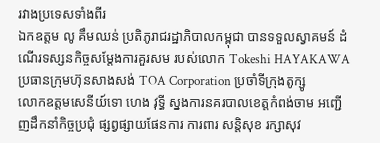រវាងប្រទេសទាំងពីរ
ឯកឧត្តម លូ គឹមឈន់ ប្រតិភូរាជរដ្ឋាភិបាលកម្ពុជា បានទទួលស្វាគមន៍ ដំណើរទស្សនកិច្ចសម្តែងការគួរសម របស់លោក Tokeshi HAYAKAWA ប្រធានក្រុមហ៊ុនសាងសង់ TOA Corporation ប្រចាំទីក្រុងតូក្សូ
លោកឧត្តមសេនីយ៍ទោ ហេង វុទ្ធី ស្នងការនគរបាលខេត្តកំពង់ចាម អញ្ជើញដឹកនាំកិច្ចប្រជុំ ផ្សព្វផ្សាយផែនការ ការពារ សន្តិសុខ រក្សាសុវ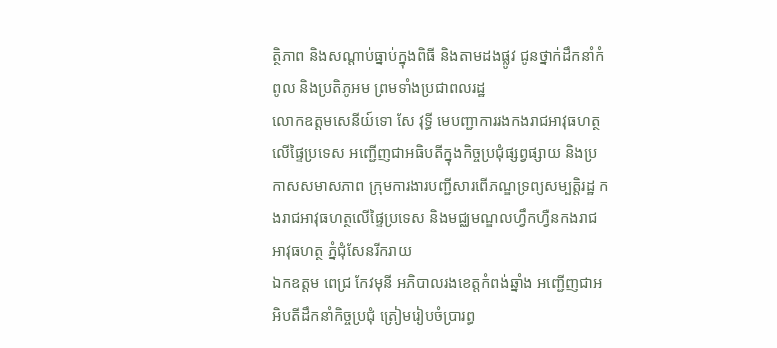ត្ថិភាព និងសណ្តាប់ធ្នាប់ក្នុងពិធី និងតាមដងផ្លូវ ជូនថ្នាក់ដឹកនាំកំពូល និងប្រតិភូអម ព្រមទាំងប្រជាពលរដ្ឋ
លោកឧត្តមសេនីយ៍ទោ សែ វុទ្ធី មេបញ្ជាការរងកងរាជអាវុធហត្ថលើផ្ទៃប្រទេស អញ្ជើញជាអធិបតីក្នុងកិច្ចប្រជុំផ្សព្វផ្សាយ និងប្រកាសសមាសភាព ក្រុមការងារបញ្ជីសារពើភណ្ឌទ្រព្យសម្បត្តិរដ្ឋ កងរាជអាវុធហត្ថលើផ្ទៃប្រទេស និងមជ្ឈមណ្ឌលហ្វឹកហ្វឺនកងរាជអាវុធហត្ថ ភ្នំជុំសែនរីករាយ
ឯកឧត្តម ពេជ្រ កែវមុនី អភិបាលរងខេត្ដកំពង់ឆ្នាំង អញ្ជើញជាអអិបតីដឹកនាំកិច្ចប្រជុំ ត្រៀមរៀបចំប្រារព្ធ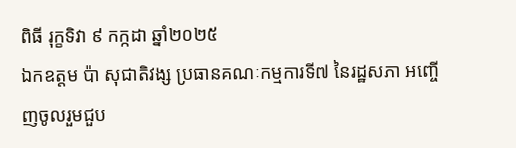ពិធី រុក្ខទិវា ៩ កក្កដា ឆ្នាំ២០២៥
ឯកឧត្តម ប៉ា សុជាតិវង្ស ប្រធានគណៈកម្មការទី៧ នៃរដ្ឋសភា អញ្ចើញចូលរួមជួប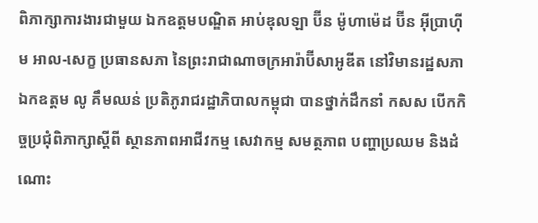ពិភាក្សាការងារជាមួយ ឯកឧត្តមបណ្ឌិត អាប់ឌុលឡា ប៊ីន ម៉ូហាម៉េដ ប៊ីន អ៊ីប្រាហ៊ីម អាល-សេក្ខ ប្រធានសភា នៃព្រះរាជាណាចក្រអារ៉ាប៊ីសាអូឌីត នៅវិមានរដ្ឋសភា
ឯកឧត្តម លូ គឹមឈន់ ប្រតិភូរាជរដ្ឋាភិបាលកម្ពុជា បានថ្នាក់ដឹកនាំ កសស បើកកិច្ចប្រជុំពិភាក្សាស្តីពី ស្ថានភាពអាជីវកម្ម សេវាកម្ម សមត្ថភាព បញ្ហាប្រឈម និងដំណោះ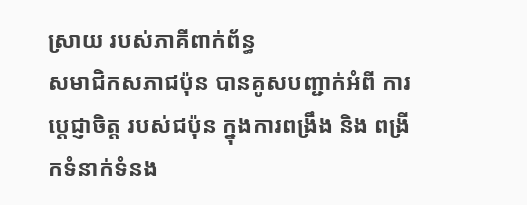ស្រាយ របស់ភាគីពាក់ព័ន្ធ
សមាជិកសភាជប៉ុន បានគូសបញ្ជាក់អំពី ការប្ដេជ្ញាចិត្ត របស់ជប៉ុន ក្នុងការពង្រឹង និង ពង្រីកទំនាក់ទំនង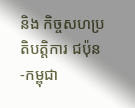និង កិច្ចសហប្រតិបត្តិការ ជប៉ុន -កម្ពុជា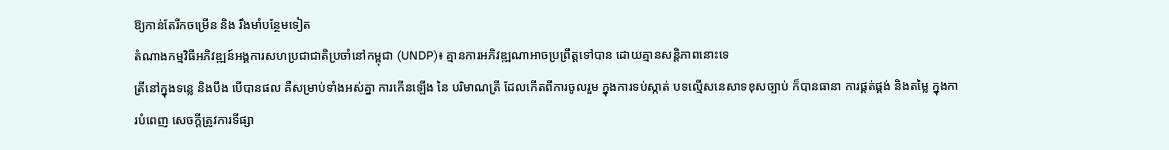ឱ្យកាន់តែរីកចម្រេីន និង រឹងមាំបន្ថែមទៀត
តំណាងកម្មវិធីអភិវឌ្ឍន៍អង្គការសហប្រជាជាតិប្រចាំនៅកម្ពុជា (UNDP)៖ គ្មានការអភិវឌ្ឍណាអាចប្រព្រឹត្តទៅបាន ដោយគ្មានសន្តិភាពនោះទេ
ត្រីនៅក្នុងទន្លេ និងបឹង បើបានផល គឺសម្រាប់ទាំងអស់គ្នា ការកើនឡើង នៃ បរិមាណត្រី ដែលកើតពីការចូលរួម ក្នុងការទប់ស្កាត់ បទល្មើសនេសាទខុសច្បាប់ ក៏បានធានា ការផ្គត់ផ្គង់ និងតម្លៃ ក្នុងការបំពេញ សេចក្តីត្រូវការទីផ្សា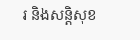រ និងសន្តិសុខ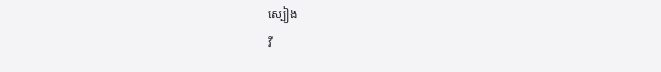ស្បៀង
វី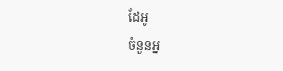ដែអូ
ចំនួនអ្ន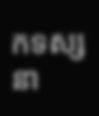កទស្សនា